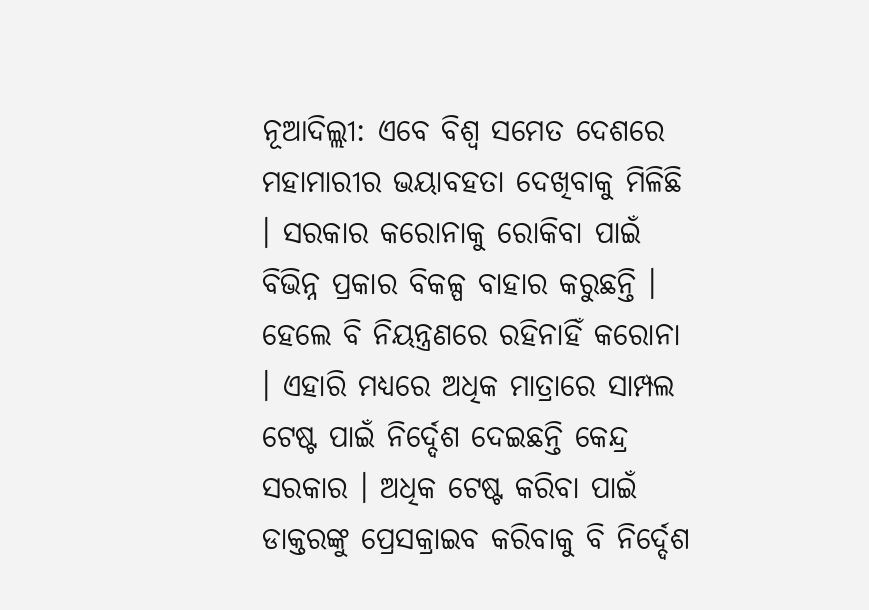ନୂଆଦିଲ୍ଲୀ: ଏବେ ବିଶ୍ୱ ସମେତ ଦେଶରେ ମହାମାରୀର ଭୟାବହତା ଦେଖିବାକୁ ମିଳିଛି । ସରକାର କରୋନାକୁ ରୋକିବା ପାଇଁ ବିଭିନ୍ନ ପ୍ରକାର ବିକଳ୍ପ ବାହାର କରୁଛନ୍ତି । ହେଲେ ବି ନିୟନ୍ତ୍ରଣରେ ରହିନାହିଁ କରୋନା । ଏହାରି ମଧ୍ୟରେ ଅଧିକ ମାତ୍ରାରେ ସାମ୍ପଲ ଟେଷ୍ଟ ପାଇଁ ନିର୍ଦ୍ଦେଶ ଦେଇଛନ୍ତି କେନ୍ଦ୍ର ସରକାର । ଅଧିକ ଟେଷ୍ଟ କରିବା ପାଇଁ ଡାକ୍ତରଙ୍କୁ ପ୍ରେସକ୍ରାଇବ କରିବାକୁ ବି ନିର୍ଦ୍ଦେଶ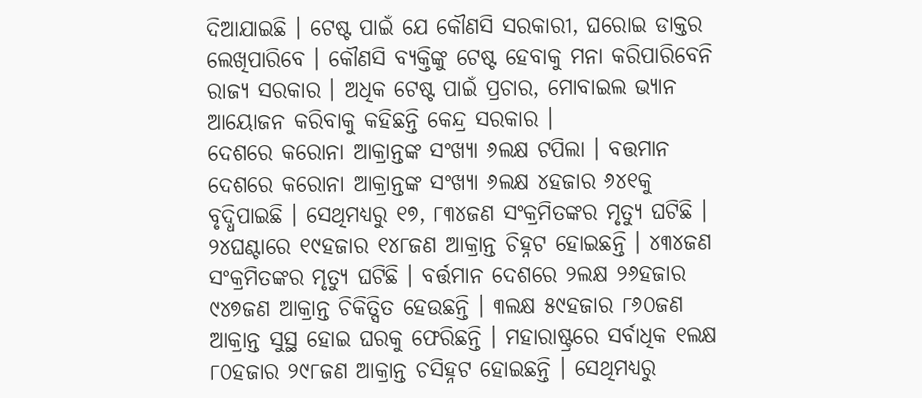ଦିଆଯାଇଛି । ଟେଷ୍ଟ ପାଇଁ ଯେ କୌଣସି ସରକାରୀ, ଘରୋଇ ଡାକ୍ତର ଲେଖିପାରିବେ । କୌଣସି ବ୍ୟକ୍ତିଙ୍କୁ ଟେଷ୍ଟ ହେବାକୁ ମନା କରିପାରିବେନି ରାଜ୍ୟ ସରକାର । ଅଧିକ ଟେଷ୍ଟ ପାଇଁ ପ୍ରଚାର, ମୋବାଇଲ ଭ୍ୟାନ ଆୟୋଜନ କରିବାକୁ କହିଛନ୍ତି କେନ୍ଦ୍ର ସରକାର ।
ଦେଶରେ କରୋନା ଆକ୍ରାନ୍ତଙ୍କ ସଂଖ୍ୟା ୬ଲକ୍ଷ ଟପିଲା । ବତ୍ତମାନ ଦେଶରେ କରୋନା ଆକ୍ରାନ୍ତଙ୍କ ସଂଖ୍ୟା ୬ଲକ୍ଷ ୪ହଜାର ୬୪୧କୁ ବୃଦ୍ଧିପାଇଛି । ସେଥିମଧ୍ୟରୁ ୧୭, ୮୩୪ଜଣ ସଂକ୍ରମିତଙ୍କର ମୃତ୍ୟୁ ଘଟିଛି । ୨୪ଘଣ୍ଟାରେ ୧୯ହଜାର ୧୪୮ଜଣ ଆକ୍ରାନ୍ତ ଚିହ୍ନଟ ହୋଇଛନ୍ତି । ୪୩୪ଜଣ ସଂକ୍ରମିତଙ୍କର ମୃତ୍ୟୁ ଘଟିଛି । ବର୍ତ୍ତମାନ ଦେଶରେ ୨ଲକ୍ଷ ୨୬ହଜାର ୯୪୭ଜଣ ଆକ୍ରାନ୍ତ ଚିକିତ୍ସିତ ହେଉଛନ୍ତି । ୩ଲକ୍ଷ ୫୯ହଜାର ୮୬୦ଜଣ ଆକ୍ରାନ୍ତ ସୁସ୍ଥ ହୋଇ ଘରକୁ ଫେରିଛନ୍ତି । ମହାରାଷ୍ଟ୍ରରେ ସର୍ବାଧିକ ୧ଲକ୍ଷ ୮୦ହଜାର ୨୯୮ଜଣ ଆକ୍ରାନ୍ତ ଚସିହ୍ନଟ ହୋଇଛନ୍ତି । ସେଥିମଧ୍ୟରୁ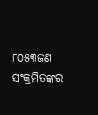୮୦୫୩ଜଣ ସଂକ୍ରମିତଙ୍କର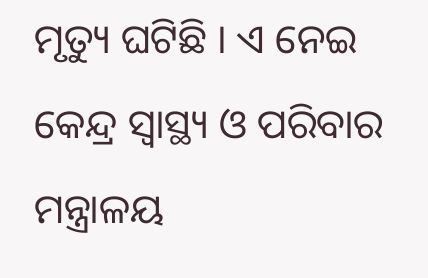ମୃତ୍ୟୁ ଘଟିଛି । ଏ ନେଇ କେନ୍ଦ୍ର ସ୍ୱାସ୍ଥ୍ୟ ଓ ପରିବାର ମନ୍ତ୍ରାଳୟ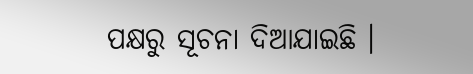ପକ୍ଷରୁ ସୂଚନା ଦିଆଯାଇଛି ।